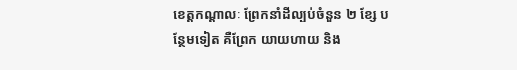ខេត្តកណ្តាលៈ ព្រែកនាំដីល្បប់ចំនួន ២ ខ្សែ បន្ថែមទៀត គឺព្រែក យាយហាយ និង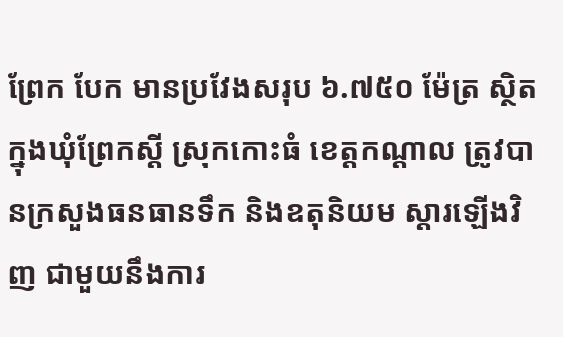ព្រែក បែក មានប្រវែងសរុប ៦.៧៥០ ម៉ែត្រ ស្ថិតក្នុងឃុំព្រែកស្តី ស្រុកកោះធំ ខេត្តកណ្តាល ត្រូវបានក្រសួងធនធានទឹក និងឧតុនិយម ស្តារឡើងវិញ ជាមួយនឹងការ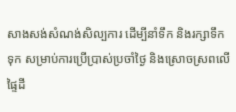សាងសង់សំណង់សិល្បការ ដើម្បីនាំទឹក និងរក្សាទឹកទុក សម្រាប់ការប្រើប្រាស់ប្រចាំថ្ងៃ និងស្រោចស្រពលើផ្ទៃដី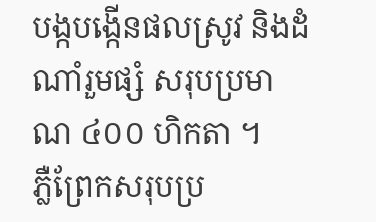បង្កបង្កើនផលស្រូវ និងដំណាំរួមផ្សំ សរុបប្រមាណ ៤០០ ហិកតា ។
ភ្លឺព្រែកសរុបប្រ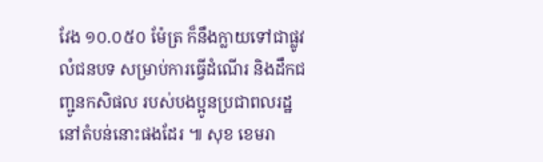វែង ១០.០៥០ ម៉ែត្រ ក៏នឹងក្លាយទៅជាផ្លូវលំជនបទ សម្រាប់ការធ្វើដំណើរ និងដឹកជញ្ជូនកសិផល របស់បងប្អូនប្រជាពលរដ្ឋនៅតំបន់នោះផងដែរ ៕ សុខ ខេមរា